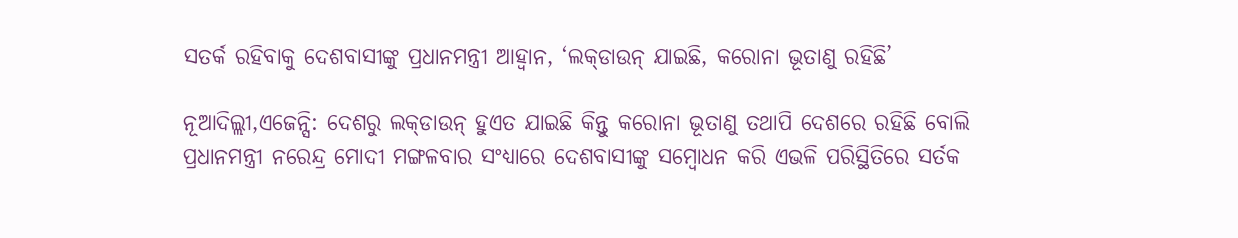ସତର୍କ ରହିବାକୁ ଦେଶବାସୀଙ୍କୁ ପ୍ରଧାନମନ୍ତ୍ରୀ ଆହ୍ୱାନ, ‘ଲକ୍‌ଡାଉନ୍ ଯାଇଛି, କରୋନା ଭୂତାଣୁ ରହିଛି’

ନୂଆଦିଲ୍ଲୀ,ଏଜେନ୍ସି: ଦେଶରୁ ଲକ୍‌ଡାଉନ୍ ହୁଏତ ଯାଇଛି କିନ୍ତୁ କରୋନା ଭୂତାଣୁ ତଥାପି ଦେଶରେ ରହିଛି ବୋଲି ପ୍ରଧାନମନ୍ତ୍ରୀ ନରେନ୍ଦ୍ର ମୋଦୀ ମଙ୍ଗଳବାର ସଂଧ୍ୟାରେ ଦେଶବାସୀଙ୍କୁ ସମ୍ବୋଧନ କରି ଏଭଳି ପରିସ୍ଥିତିରେ ସର୍ତକ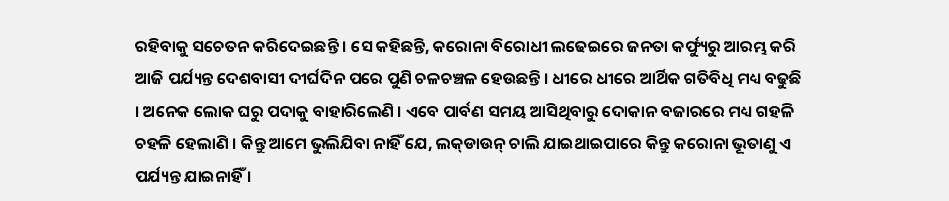ରହିବାକୁ ସଚେତନ କରିଦେଇଛନ୍ତି । ସେ କହିଛନ୍ତି, କରୋନା ବିରୋଧୀ ଲଢେଇରେ ଜନତା କର୍ଫ୍ୟୁରୁ ଆରମ୍ଭ କରି ଆଜି ପର୍ଯ୍ୟନ୍ତ ଦେଶବାସୀ ଦୀର୍ଘଦିନ ପରେ ପୁଣି ଚଳଚଞ୍ଚଳ ହେଉଛନ୍ତି । ଧୀରେ ଧୀରେ ଆର୍ଥିକ ଗତିବିଧି ମଧ୍ୟ ବଢୁଛି । ଅନେକ ଲୋକ ଘରୁ ପଦାକୁ ବାହାରିଲେଣି । ଏବେ ପାର୍ବଣ ସମୟ ଆସିଥିବାରୁ ଦୋକାନ ବଜାରରେ ମଧ୍ୟ ଗହଳି ଚହଳି ହେଲାଣି । କିନ୍ତୁ ଆମେ ଭୁଲିଯିବା ନାହିଁ ଯେ, ଲକ୍‌ଡାଉନ୍ ଚାଲି ଯାଇଥାଇପାରେ କିନ୍ତୁ କରୋନା ଭୂତାଣୁ ଏ ପର୍ଯ୍ୟନ୍ତ ଯାଇନାହିଁ ।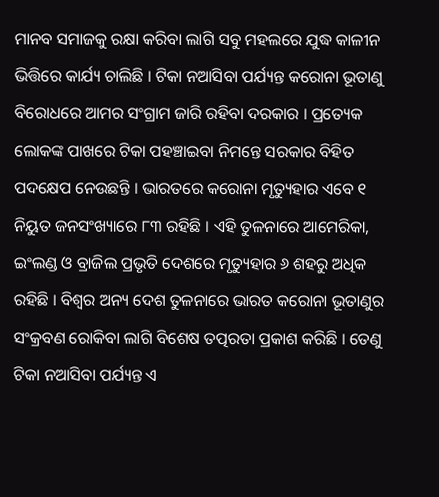ମାନବ ସମାଜକୁ ରକ୍ଷା କରିବା ଲାଗି ସବୁ ମହଲରେ ଯୁଦ୍ଧ କାଳୀନ ଭିତ୍ତିରେ କାର୍ଯ୍ୟ ଚାଲିଛି । ଟିକା ନଆସିବା ପର୍ଯ୍ୟନ୍ତ କରୋନା ଭୂତାଣୁ ବିରୋଧରେ ଆମର ସଂଗ୍ରାମ ଜାରି ରହିବା ଦରକାର । ପ୍ରତ୍ୟେକ ଲୋକଙ୍କ ପାଖରେ ଟିକା ପହଞ୍ଚାଇବା ନିମନ୍ତେ ସରକାର ବିହିତ ପଦକ୍ଷେପ ନେଉଛନ୍ତି । ଭାରତରେ କରୋନା ମୃତ୍ୟୁହାର ଏବେ ୧ ନିୟୁତ ଜନସଂଖ୍ୟାରେ ୮୩ ରହିଛି । ଏହି ତୁଳନାରେ ଆମେରିକା, ଇଂଲଣ୍ଡ ଓ ବ୍ରାଜିଲ ପ୍ରଭୃତି ଦେଶରେ ମୃତ୍ୟୁହାର ୬ ଶହରୁ ଅଧିକ ରହିଛି । ବିଶ୍ୱର ଅନ୍ୟ ଦେଶ ତୁଳନାରେ ଭାରତ କରୋନା ଭୂତାଣୁର ସଂକ୍ରବଣ ରୋକିବା ଲାଗି ବିଶେଷ ତତ୍ପରତା ପ୍ରକାଶ କରିଛି । ତେଣୁ ଟିକା ନଆସିବା ପର୍ଯ୍ୟନ୍ତ ଏ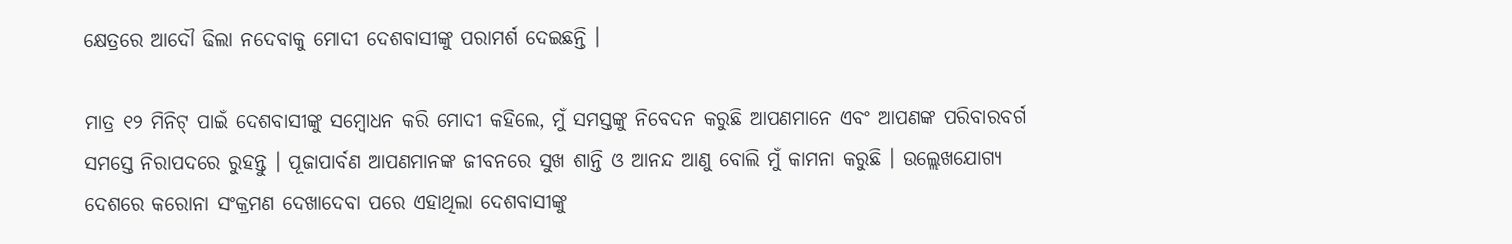କ୍ଷେତ୍ରରେ ଆଦୌ ଢିଲା ନଦେବାକୁ ମୋଦୀ ଦେଶବାସୀଙ୍କୁ ପରାମର୍ଶ ଦେଇଛନ୍ତି ।

ମାତ୍ର ୧୨ ମିନିଟ୍ ପାଇଁ ଦେଶବାସୀଙ୍କୁ ସମ୍ବୋଧନ କରି ମୋଦୀ କହିଲେ, ମୁଁ ସମସ୍ତଙ୍କୁ ନିବେଦନ କରୁଛି ଆପଣମାନେ ଏବଂ ଆପଣଙ୍କ ପରିବାରବର୍ଗ ସମସ୍ତେ ନିରାପଦରେ ରୁହନ୍ତୁ । ପୂଜାପାର୍ବଣ ଆପଣମାନଙ୍କ ଜୀବନରେ ସୁଖ ଶାନ୍ତି ଓ ଆନନ୍ଦ ଆଣୁ ବୋଲି ମୁଁ କାମନା କରୁଛି । ଉଲ୍ଲେଖଯୋଗ୍ୟ ଦେଶରେ କରୋନା ସଂକ୍ରମଣ ଦେଖାଦେବା ପରେ ଏହାଥିଲା ଦେଶବାସୀଙ୍କୁ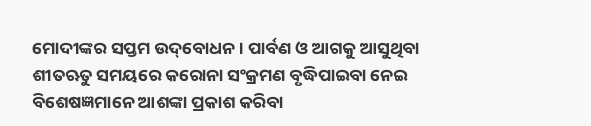ମୋଦୀଙ୍କର ସପ୍ତମ ଉଦ୍‌ବୋଧନ । ପାର୍ବଣ ଓ ଆଗକୁ ଆସୁଥିବା ଶୀତଋତୁ ସମୟରେ କରୋନା ସଂକ୍ରମଣ ବୃଦ୍ଧିପାଇବା ନେଇ ବିଶେଷଜ୍ଞମାନେ ଆଶଙ୍କା ପ୍ରକାଶ କରିବା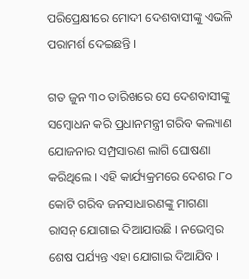ପରିପ୍ରେକ୍ଷୀରେ ମୋଦୀ ଦେଶବାସୀଙ୍କୁ ଏଭଳି ପରାମର୍ଶ ଦେଇଛନ୍ତି ।

ଗତ ଜୁନ ୩୦ ତାରିଖରେ ସେ ଦେଶବାସୀଙ୍କୁ ସମ୍ବୋଧନ କରି ପ୍ରଧାନମନ୍ତ୍ରୀ ଗରିବ କଲ୍ୟାଣ ଯୋଜନାର ସମ୍ପ୍ରସାରଣ ଲାଗି ଘୋଷଣା କରିଥିଲେ । ଏହି କାର୍ଯ୍ୟକ୍ରମରେ ଦେଶର ୮୦ କୋଟି ଗରିବ ଜନସାଧାରଣଙ୍କୁ ମାଗଣା ରାସନ୍ ଯୋଗାଇ ଦିଆଯାଉଛି । ନଭେମ୍ବର ଶେଷ ପର୍ଯ୍ୟନ୍ତ ଏହା ଯୋଗାଇ ଦିଆଯିବ ।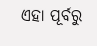ଏହା ପୂର୍ବରୁ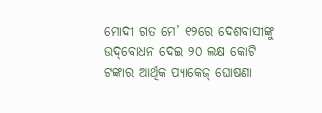ମୋଦୀ ଗତ ମେ’ ୧୨ରେ ଦେଶବାସୀଙ୍କୁ ଉଦ୍‌ବୋଧନ ଦେଇ ୨୦ ଲକ୍ଷ କୋଟି ଟଙ୍କାର ଆର୍ଥିକ ପ୍ୟାକେଜ୍ ଘୋଷଣା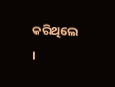କରିଥିଲେ ।